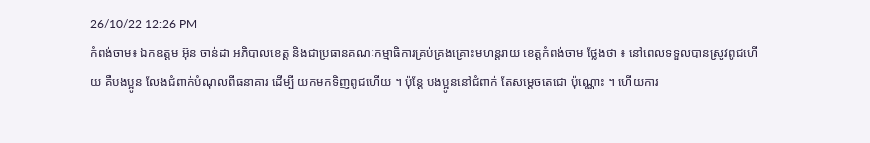26/10/22 12:26 PM
កំពង់ចាម៖ ឯកឧត្ដម អ៊ុន ចាន់ដា អភិបាលខេត្ត និងជាប្រធានគណៈកម្មាធិការគ្រប់គ្រងគ្រោះមហន្តរាយ ខេត្តកំពង់ចាម ថ្លែងថា ៖ នៅពេលទទួលបានស្រូវពូជហើយ គឺបងប្អូន លែងជំពាក់បំណុលពីធនាគារ ដើម្បី យកមកទិញពូជហើយ ។ ប៉ុន្តែ បងប្អូននៅជំពាក់ តែសម្ដេចតេជោ ប៉ុណ្ណោះ ។ ហើយការ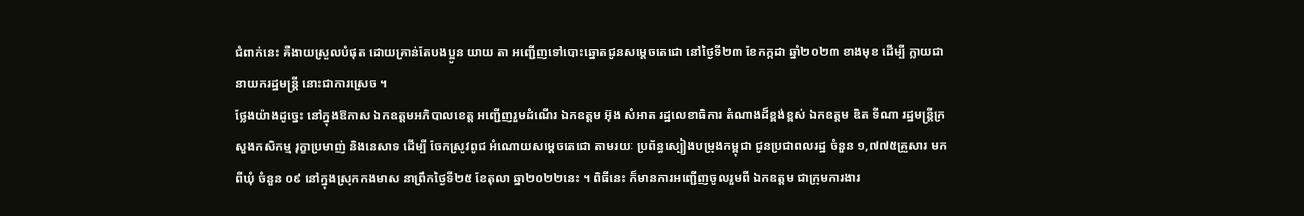ជំពាក់នេះ គឺងាយស្រួលបំផុត ដោយគ្រាន់តែបងប្អូន យាយ តា អញ្ជើញទៅបោះឆ្នោតជូនសម្ដេចតេជោ នៅថ្ងៃទី២៣ ខែកក្កដា ឆ្នាំ២០២៣ ខាងមុខ ដើម្បី ក្លាយជា នាយករដ្ឋមន្ត្រី នោះជាការស្រេច ។
ថ្លែងយ៉ាងដូច្នេះ នៅក្នុងឱកាស ឯកឧត្ដមអភិបាលខេត្ត អញ្ជើញរួមដំណើរ ឯកឧត្ដម អ៊ុង សំអាត រដ្ឋលេខាធិការ តំណាងដ៏ខ្ពង់ខ្ពស់ ឯកឧត្តម ឌិត ទីណា រដ្ឋមន្ត្រីក្រសួងកសិកម្ម រុក្ខាប្រមាញ់ និងនេសាទ ដើម្បី ចែកស្រូវពូជ អំណោយសម្ដេចតេជោ តាមរយៈ ប្រព័ន្ធស្បៀងបម្រុងកម្ពុជា ជូនប្រជាពលរដ្ឋ ចំនួន ១,៧៧៥គ្រួសារ មកពីឃុំ ចំនួន ០៩ នៅក្នុងស្រុកកងមាស នាព្រឹកថ្ងៃទី២៥ ខែតុលា ឆ្នា២០២២នេះ ។ ពិធីនេះ ក៏មានការអញ្ជើញចូលរួមពី ឯកឧត្តម ជាក្រុមការងារ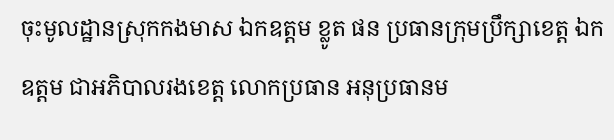ចុះមូលដ្ឋានស្រុកកងមាស ឯកឧត្តម ខ្លូត ផន ប្រធានក្រុមប្រឹក្សាខេត្ត ឯកឧត្តម ជាអភិបាលរងខេត្ត លោកប្រធាន អនុប្រធានម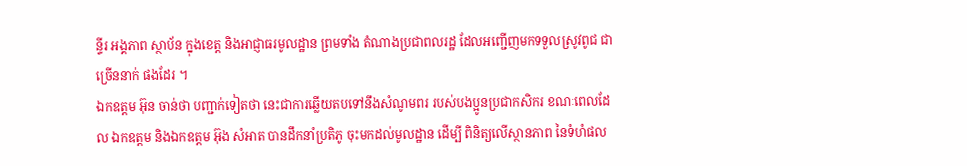ន្ទីរ អង្គភាព ស្ថាប័ន ក្នុងខេត្ត និងអាជ្ញាធរមូលដ្ឋាន ព្រមទាំង តំណាងប្រជាពលរដ្ឋ ដែលអញ្ជើញមកទទួលស្រូវពូជ ជាច្រើននាក់ ផងដែរ ។
ឯកឧត្ដម អ៊ុន ចាន់ថា បញ្ជាក់ទៀតថា នេះជាការឆ្លើយតបទៅនឹងសំណូមពរ របស់បងប្អូនប្រជាកសិករ ខណៈពេលដែល ឯកឧត្ដម និងឯកឧត្ដម អ៊ុង សំអាត បានដឹកនាំប្រតិភូ ចុះមកដល់មូលដ្ឋាន ដើម្បី ពិនិត្យលើស្ថានភាព នៃទំហំផល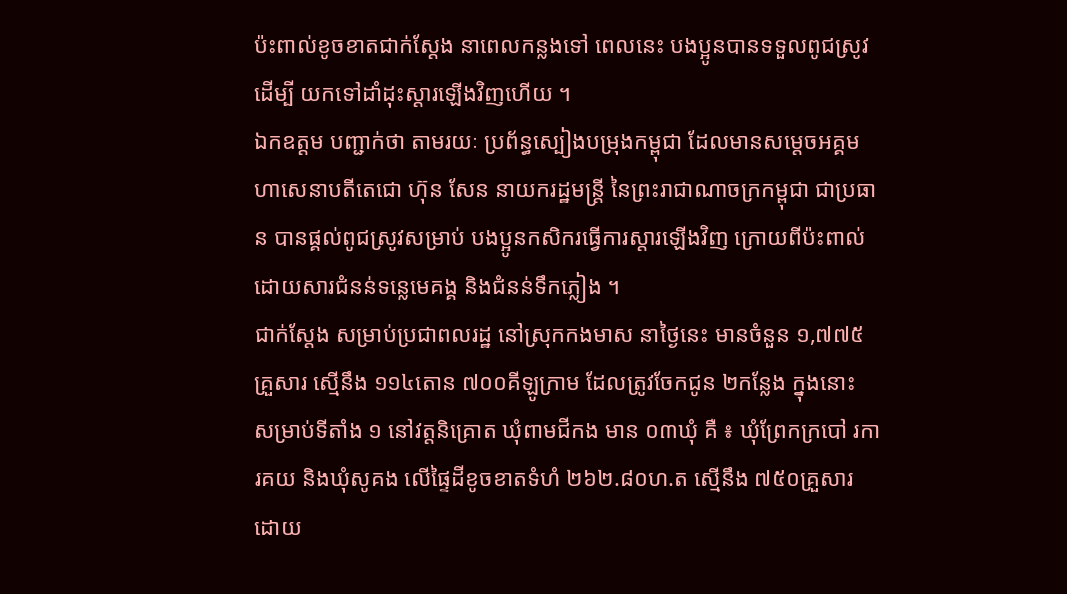ប៉ះពាល់ខូចខាតជាក់ស្ដែង នាពេលកន្លងទៅ ពេលនេះ បងប្អូនបានទទួលពូជស្រូវ ដើម្បី យកទៅដាំដុះស្ដារឡើងវិញហើយ ។
ឯកឧត្ដម បញ្ជាក់ថា តាមរយៈ ប្រព័ន្ធស្បៀងបម្រុងកម្ពុជា ដែលមានសម្តេចអគ្គមហាសេនាបតីតេជោ ហ៊ុន សែន នាយករដ្ឋមន្ត្រី នៃព្រះរាជាណាចក្រកម្ពុជា ជាប្រធាន បានផ្គល់ពូជស្រូវសម្រាប់ បងប្អូនកសិករធ្វើការស្ដារឡើងវិញ ក្រោយពីប៉ះពាល់ដោយសារជំនន់ទន្លេមេគង្គ និងជំនន់ទឹកភ្លៀង ។
ជាក់ស្ដែង សម្រាប់ប្រជាពលរដ្ឋ នៅស្រុកកងមាស នាថ្ងៃនេះ មានចំនួន ១,៧៧៥គ្រួសារ ស្មើនឹង ១១៤តោន ៧០០គីឡូក្រាម ដែលត្រូវចែកជូន ២កន្លែង ក្នុងនោះ សម្រាប់ទីតាំង ១ នៅវត្តនិគ្រោត ឃុំពាមជីកង មាន ០៣ឃុំ គឺ ៖ ឃុំព្រែកក្របៅ រការគយ និងឃុំសូគង លើផ្ទៃដីខូចខាតទំហំ ២៦២.៨០ហ.ត ស្មើនឹង ៧៥០គ្រួសារ ដោយ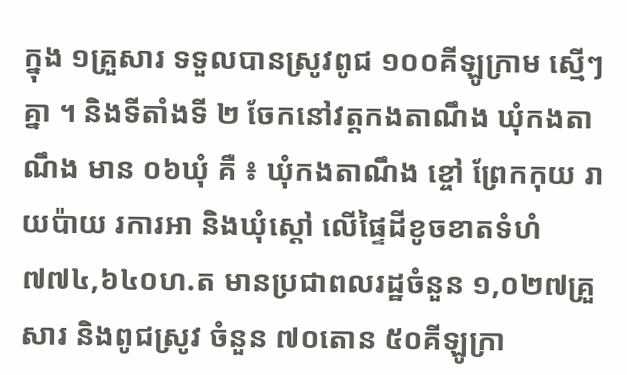ក្នុង ១គ្រួសារ ទទួលបានស្រូវពូជ ១០០គីឡូក្រាម ស្មើៗគ្នា ។ និងទីតាំងទី ២ ចែកនៅវត្តកងតាណឹង ឃុំកងតាណឹង មាន ០៦ឃុំ គឺ ៖ ឃុំកងតាណឹង ខ្ចៅ ព្រែកកុយ រាយប៉ាយ រការអា និងឃុំស្តៅ លើផ្ទៃដីខូចខាតទំហំ ៧៧៤,៦៤០ហ.ត មានប្រជាពលរដ្ឋចំនួន ១,០២៧គ្រួសារ និងពូជស្រូវ ចំនួន ៧០តោន ៥០គីឡូក្រា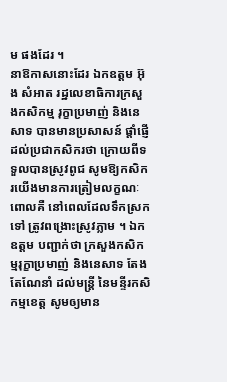ម ផងដែរ ។
នាឱកាសនោះដែរ ឯកឧត្ដម អ៊ុង សំអាត រដ្ឋលេខាធិការក្រសួងកសិកម្ម រុក្ខាប្រមាញ់ និងនេសាទ បានមានប្រសាសន៍ ផ្តាំផ្ញើដល់ប្រជាកសិករថា ក្រោយពីទទួលបានស្រូវពូជ សូមឱ្យកសិករយើងមានការត្រៀមលក្ខណៈ ពោលគឺ នៅពេលដែលទឹកស្រកទៅ ត្រូវពង្រោះស្រូវភ្លាម ។ ឯកឧត្ដម បញ្ជាក់ថា ក្រសួងកសិកម្មរុក្ខាប្រមាញ់ និងនេសាទ តែងតែណែនាំ ដល់មន្ត្រី នៃមន្ទីរកសិកម្មខេត្ត សូមឲ្យមាន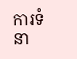ការទំនា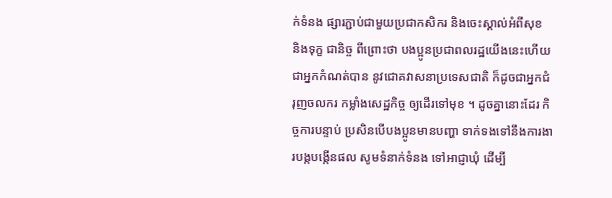ក់ទំនង ផ្សារភ្ជាប់ជាមួយប្រជាកសិករ និងចេះស្គាល់អំពីសុខ និងទុក្ខ ជានិច្ច ពីព្រោះថា បងប្អូនប្រជាពលរដ្ឋយើងនេះហើយ ជាអ្នកកំណត់បាន នូវជោគវាសនាប្រទេសជាតិ ក៏ដូចជាអ្នកជំរុញចលករ កម្លាំងសេដ្ឋកិច្ច ឲ្យដើរទៅមុខ ។ ដូចគ្នានោះដែរ កិច្ចការបន្ទាប់ ប្រសិនបើបងប្អូនមានបញ្ហា ទាក់ទងទៅនឹងការងារបង្កបង្កើនផល សូមទំនាក់ទំនង ទៅអាជ្ញាឃុំ ដើម្បី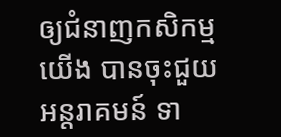ឲ្យជំនាញកសិកម្មយើង បានចុះជួយអន្តរាគមន៍ ទា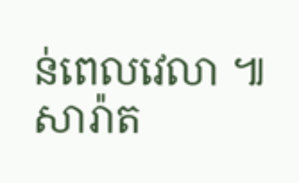ន់ពេលវេលា ៕ សារ៉ាត